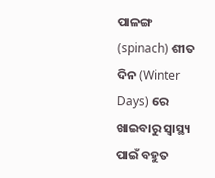ପାଳଙ୍ଗ (spinach) ଶୀତ ଦିନ (Winter Days) ରେ ଖାଇବାରୁ ସ୍ୱାସ୍ଥ୍ୟ ପାଇଁ ବହୁତ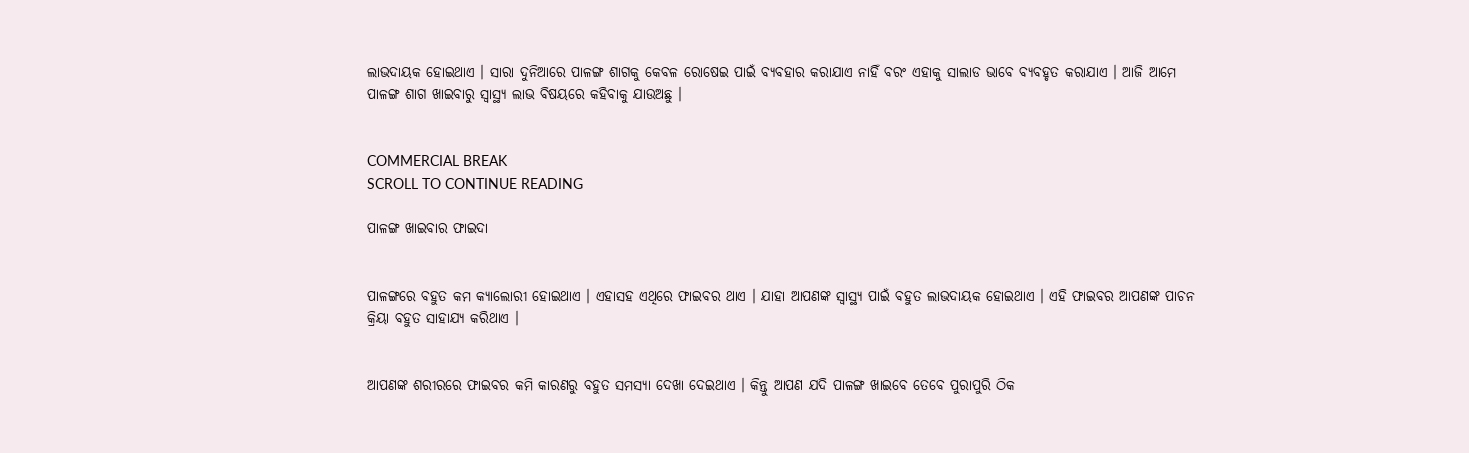ଲାଭଦାୟକ ହୋଇଥାଏ । ସାରା ଦୁନିଆରେ ପାଳଙ୍ଗ ଶାଗକୁ କେବଳ ରୋଷେଇ ପାଇଁ ବ୍ୟବହାର କରାଯାଏ ନାହିଁ ବରଂ ଏହାକୁ ସାଲାଡ ଭାବେ ବ୍ୟବହୃତ କରାଯାଏ । ଆଜି ଆମେ ପାଳଙ୍ଗ ଶାଗ ଖାଇବାରୁ ସ୍ୱାସ୍ଥ୍ୟ ଲାଭ ବିଷୟରେ କହିବାକୁ ଯାଉଅଛୁ ।


COMMERCIAL BREAK
SCROLL TO CONTINUE READING

ପାଳଙ୍ଗ ଖାଇବାର ଫାଇଦା


ପାଳଙ୍ଗରେ ବହୁତ କମ କ୍ୟାଲୋରୀ ହୋଇଥାଏ । ଏହାସହ ଏଥିରେ ଫାଇବର ଥାଏ । ଯାହା ଆପଣଙ୍କ ସ୍ୱାସ୍ଥ୍ୟ ପାଇଁ ବହୁତ ଲାଭଦାୟକ ହୋଇଥାଏ । ଏହି ଫାଇବର ଆପଣଙ୍କ ପାଚନ କ୍ରିୟା ବହୁତ ସାହାଯ୍ୟ କରିଥାଏ ।


ଆପଣଙ୍କ ଶରୀରରେ ଫାଇବର କମି କାରଣରୁ ବହୁତ ସମସ୍ୟା ଦେଖା ଦେଇଥାଏ । କିନ୍ତୁ ଆପଣ ଯଦି ପାଳଙ୍ଗ ଖାଇବେ ତେବେ ପୁରାପୁରି ଠିକ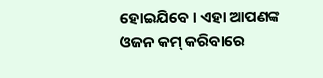ହୋଇଯିବେ । ଏହା ଆପଣଙ୍କ ଓଜନ କମ୍ କରିବାରେ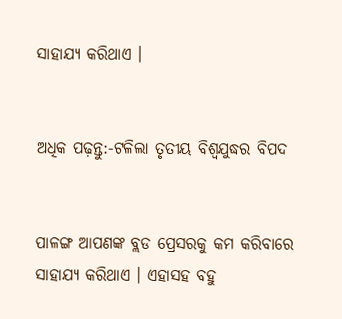ସାହାଯ୍ୟ କରିଥାଏ ।


ଅଧିକ ପଢ଼ନ୍ତୁ:-ଟଳିଲା ତୃତୀୟ ବିଶ୍ୱଯୁଦ୍ଧର ବିପଦ


ପାଳଙ୍ଗ ଆପଣଙ୍କ ବ୍ଲଡ ପ୍ରେସରକୁ କମ କରିବାରେ ସାହାଯ୍ୟ କରିଥାଏ । ଏହାସହ ବହୁ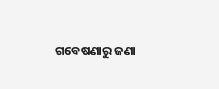ଗବେଷଣାରୁ ଜଣା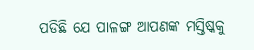ପଡିଛି ଯେ ପାଳଙ୍ଗ ଆପଣଙ୍କ ମସ୍ତିଷ୍କକୁ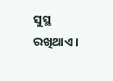ସୁସ୍ଥ ରଖିଥାଏ ।